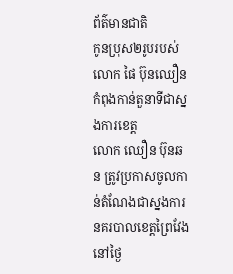ព័ត៌មានជាតិ
កូនប្រុស២រូបរបស់លោក ផៃ ប៊ុនឈឿន កំពុងកាន់តួនាទីជាស្នងការខេត្ត
លោក ឈឿន ប៊ុនឆន ត្រូវប្រកាសចូលកាន់តំណែងជាស្នងការនគរបាលខេត្តព្រៃវែង នៅថ្ងៃ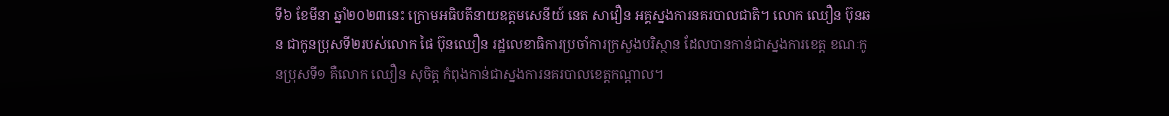ទី៦ ខែមីនា ឆ្នាំ២០២៣នេះ ក្រោមអធិបតីនាយឧត្តមសេនីយ៍ នេត សាវឿន អគ្គស្នងការនគរបាលជាតិ។ លោក ឈឿន ប៊ុនឆន ជាកូនប្រុសទី២របស់លោក ផៃ ប៊ុនឈឿន រដ្ឋលេខាធិការប្រចាំការក្រសួងបរិស្ថាន ដែលបានកាន់ជាស្នងការខេត្ត ខណៈកូនប្រុសទី១ គឺលោក ឈឿន សុចិត្ត កំពុងកាន់ជាស្នងការនគរបាលខេត្តកណ្ដាល។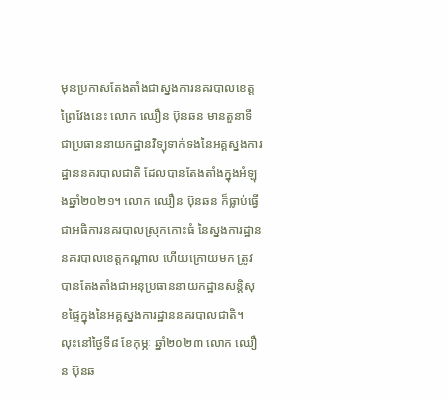មុនប្រកាសតែងតាំងជាស្នងការនគរបាលខេត្តព្រៃវែងនេះ លោក ឈឿន ប៊ុនឆន មានតួនាទីជាប្រធាននាយកដ្ឋានវិទ្យុទាក់ទងនៃអគ្គស្នងការដ្ឋាននគរបាលជាតិ ដែលបានតែងតាំងក្នុងអំឡុងឆ្នាំ២០២១។ លោក ឈឿន ប៊ុនឆន ក៏ធ្លាប់ធ្វើជាអធិការនគរបាលស្រុកកោះធំ នៃស្នងការដ្ឋាននគរបាលខេត្តកណ្ដាល ហើយក្រោយមក ត្រូវបានតែងតាំងជាអនុប្រធាននាយកដ្ឋានសន្ដិសុខផ្ទៃក្នុងនៃអគ្គស្នងការដ្ឋាននគរបាលជាតិ។
លុះនៅថ្ងៃទី៨ ខែកុម្ភៈ ឆ្នាំ២០២៣ លោក ឈឿន ប៊ុនឆ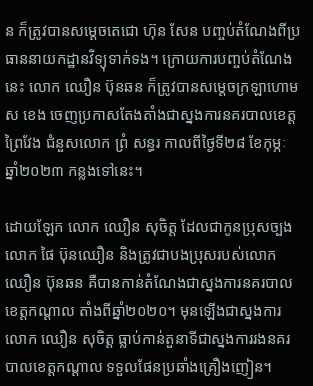ន ក៏ត្រូវបានសម្ដេចតេជោ ហ៊ុន សែន បញ្ចប់តំណែងពីប្រធាននាយកដ្ឋានវិទ្យុទាក់ទង។ ក្រោយការបញ្ចប់តំណែងនេះ លោក ឈឿន ប៊ុនឆន ក៏ត្រូវបានសម្ដេចក្រឡាហោម ស ខេង ចេញប្រកាសតែងតាំងជាស្នងការនគរបាលខេត្តព្រៃវែង ជំនួសលោក ព្រំ សន្ធរ កាលពីថ្ងៃទី២៨ ខែកុម្ភៈ ឆ្នាំ២០២៣ កន្លងទៅនេះ។

ដោយឡែក លោក ឈឿន សុចិត្ត ដែលជាកូនប្រុសច្បងលោក ផៃ ប៊ុនឈឿន និងត្រូវជាបងប្រុសរបស់លោក ឈឿន ប៊ុនឆន គឺបានកាន់តំណែងជាស្នងការនគរបាលខេត្តកណ្តាល តាំងពីឆ្នាំ២០២០។ មុនឡើងជាស្នងការ លោក ឈឿន សុចិត្ត ធ្លាប់កាន់តួនាទីជាស្នងការរងនគរបាលខេត្តកណ្តាល ទទួលផែនប្រឆាំងគ្រឿងញៀន។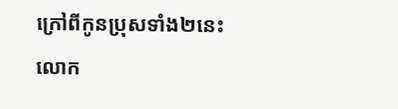ក្រៅពីកូនប្រុសទាំង២នេះ លោក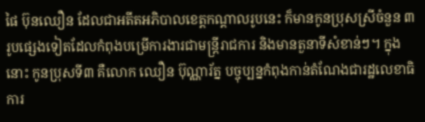ផៃ ប៊ុនឈឿន ដែលជាអតីតអភិបាលខេត្តកណ្ដាលរូបនេះ ក៏មានកូនប្រុសស្រីចំនួន ៣រូបផ្សេងទៀតដែលកំពុងបម្រើការងារជាមន្ត្រីរាជការ និងមានតួនាទីសំខាន់ៗ។ ក្នុងនោះ កូនប្រុសទី៣ គឺលោក ឈឿន ប៊ុណ្ណារ័ត្ន បច្ចុប្បន្នកំពុងកាន់តំណែងជារដ្ឋលេខាធិការ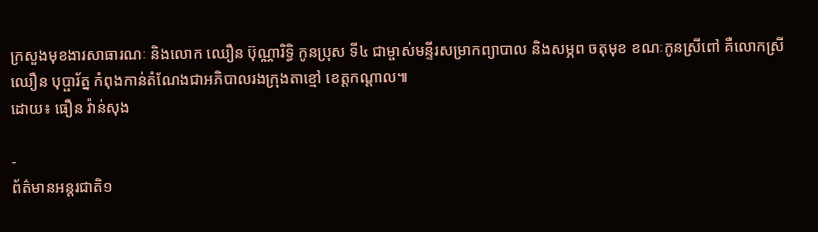ក្រសួងមុខងារសាធារណៈ និងលោក ឈឿន ប៊ុណ្ណារិទ្ធិ កូនប្រុស ទី៤ ជាម្ចាស់មន្ទីរសម្រាកព្យាបាល និងសម្ភព ចតុមុខ ខណៈកូនស្រីពៅ គឺលោកស្រី ឈឿន បុប្ផារ័ត្ន កំពុងកាន់តំណែងជាអភិបាលរងក្រុងតាខ្មៅ ខេត្តកណ្តាល៕
ដោយ៖ ធឿន វ៉ាន់សុង

-
ព័ត៌មានអន្ដរជាតិ១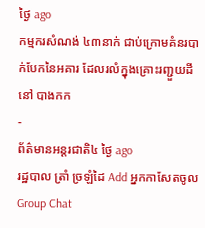ថ្ងៃ ago
កម្មករសំណង់ ៤៣នាក់ ជាប់ក្រោមគំនរបាក់បែកនៃអគារ ដែលរលំក្នុងគ្រោះរញ្ជួយដីនៅ បាងកក
-
ព័ត៌មានអន្ដរជាតិ៤ ថ្ងៃ ago
រដ្ឋបាល ត្រាំ ច្រឡំដៃ Add អ្នកកាសែតចូល Group Chat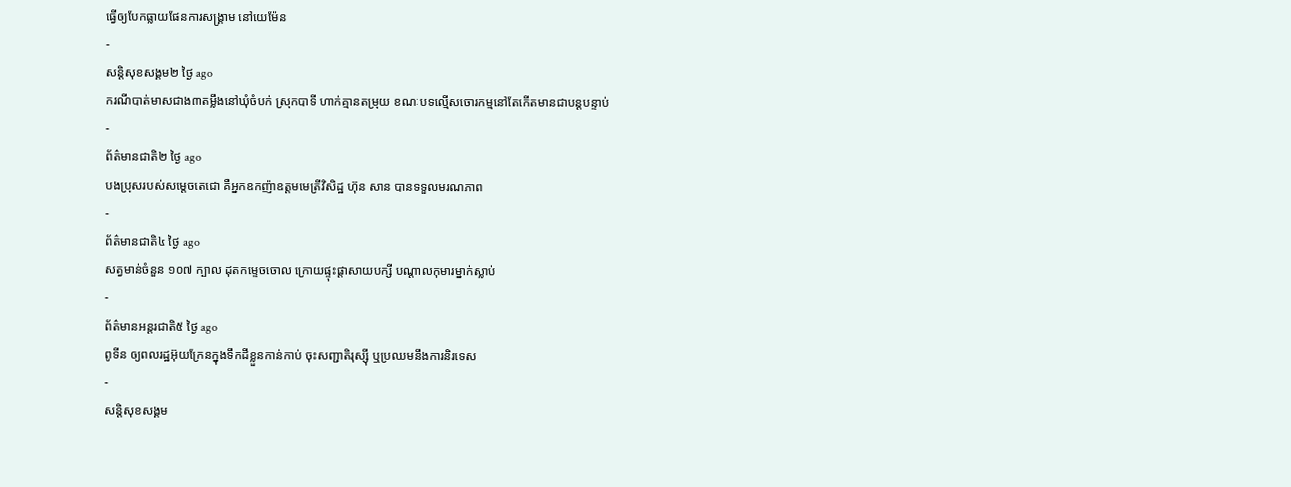ធ្វើឲ្យបែកធ្លាយផែនការសង្គ្រាម នៅយេម៉ែន
-
សន្តិសុខសង្គម២ ថ្ងៃ ago
ករណីបាត់មាសជាង៣តម្លឹងនៅឃុំចំបក់ ស្រុកបាទី ហាក់គ្មានតម្រុយ ខណៈបទល្មើសចោរកម្មនៅតែកើតមានជាបន្តបន្ទាប់
-
ព័ត៌មានជាតិ២ ថ្ងៃ ago
បងប្រុសរបស់សម្ដេចតេជោ គឺអ្នកឧកញ៉ាឧត្តមមេត្រីវិសិដ្ឋ ហ៊ុន សាន បានទទួលមរណភាព
-
ព័ត៌មានជាតិ៤ ថ្ងៃ ago
សត្វមាន់ចំនួន ១០៧ ក្បាល ដុតកម្ទេចចោល ក្រោយផ្ទុះផ្ដាសាយបក្សី បណ្តាលកុមារម្នាក់ស្លាប់
-
ព័ត៌មានអន្ដរជាតិ៥ ថ្ងៃ ago
ពូទីន ឲ្យពលរដ្ឋអ៊ុយក្រែនក្នុងទឹកដីខ្លួនកាន់កាប់ ចុះសញ្ជាតិរុស្ស៊ី ឬប្រឈមនឹងការនិរទេស
-
សន្តិសុខសង្គម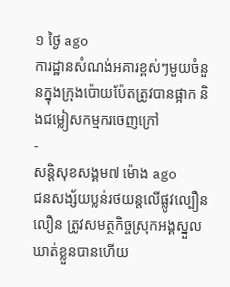១ ថ្ងៃ ago
ការដ្ឋានសំណង់អគារខ្ពស់ៗមួយចំនួនក្នុងក្រុងប៉ោយប៉ែតត្រូវបានផ្អាក និងជម្លៀសកម្មករចេញក្រៅ
-
សន្តិសុខសង្គម៧ ម៉ោង ago
ជនសង្ស័យប្លន់រថយន្តលើផ្លូវល្បឿនលឿន ត្រូវសមត្ថកិច្ចស្រុកអង្គស្នួលឃាត់ខ្លួនបានហើយ